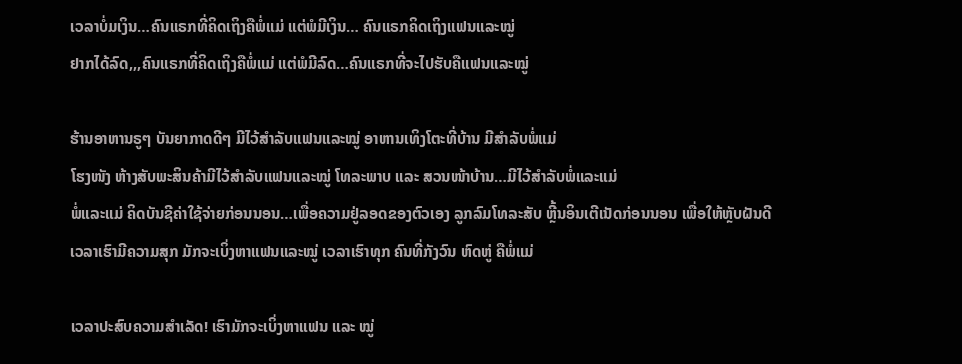ເວລາບໍ່ມເງິນ…ຄົນແຣກທີ່ຄິດເຖິງຄືພໍ່ແມ່ ແຕ່ພໍມີເງິນ… ຄົນແຣກຄິດເຖິງແຟນແລະໝູ່
ຢາກໄດ້ລົດ,,,ຄົນແຣກທີ່ຄິດເຖິງຄືພໍ່ແມ່ ແຕ່ພໍມີລົດ…ຄົນແຣກທີ່ຈະໄປຮັບຄືແຟນແລະໝູ່

ຮ້ານອາຫານຣູໆ ບັນຍາກາດດີໆ ມີໄວ້ສຳລັບແຟນແລະໝູ່ ອາຫານເທິງໂຕະທີ່ບ້ານ ມີສຳລັບພໍ່ແມ່
ໂຮງໜັງ ຫ້າງສັບພະສິນຄ້າມີໄວ້ສຳລັບແຟນແລະໝູ່ ໂທລະພາບ ແລະ ສວນໜ້າບ້ານ…ມີໄວ້ສຳລັບພໍ່ແລະແມ່
ພໍ່ແລະແມ່ ຄິດບັນຊີຄ່າໃຊ້ຈ່າຍກ່ອນນອນ…ເພື່ອຄວາມຢູ່ລອດຂອງຕົວເອງ ລູກລົມໂທລະສັບ ຫຼີ້ນອິນເຕີເນັດກ່ອນນອນ ເພື່ອໃຫ້ຫຼັບຝັນດີ
ເວລາເຮົາມີຄວາມສຸກ ມັກຈະເບິ່ງຫາແຟນແລະໝູ່ ເວລາເຮົາທຸກ ຄົນທີ່ກັງວົນ ຫົດຫູ່ ຄືພໍ່ແມ່

ເວລາປະສົບຄວາມສຳເລັດ! ເຮົາມັກຈະເບິ່ງຫາແຟນ ແລະ ໝູ່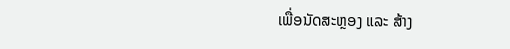ເພື່ອນັດສະຫຼອງ ແລະ ສ້າງ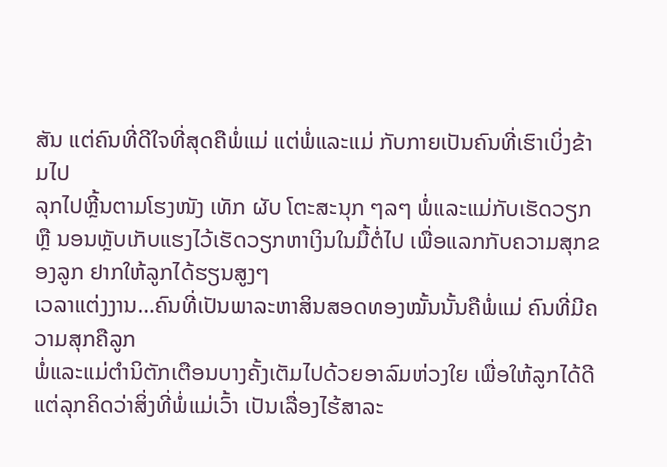ສັນ ແຕ່ຄົນທີ່ດີໃຈທີ່ສຸດຄືພໍ່ແມ່ ແຕ່ພໍ່ແລະແມ່ ກັບກາຍເປັນຄົນທີ່ເຮົາເບິ່ງຂ້າມໄປ
ລຸກໄປຫຼີ້ນຕາມໂຮງໜັງ ເທັກ ຜັບ ໂຕະສະນຸກ ໆລໆ ພໍ່ແລະແມ່ກັບເຮັດວຽກ ຫຼື ນອນຫຼັບເກັບແຮງໄວ້ເຮັດວຽກຫາເງິນໃນມື້ຕໍ່ໄປ ເພື່ອແລກກັບຄວາມສຸກຂອງລູກ ຢາກໃຫ້ລູກໄດ້ຮຽນສູງໆ
ເວລາແຕ່ງງານ…ຄົນທີ່ເປັນພາລະຫາສິນສອດທອງໝັ້ນນັ້ນຄືພໍ່ແມ່ ຄົນທີ່ມີຄວາມສຸກຄືລູກ
ພໍ່ແລະແມ່ຕຳນິຕັກເຕືອນບາງຄັ້ງເຕັມໄປດ້ວຍອາລົມຫ່ວງໃຍ ເພື່ອໃຫ້ລູກໄດ້ດີ ແຕ່ລຸກຄິດວ່າສິ່ງທີ່ພໍ່ແມ່ເວົ້າ ເປັນເລື່ອງໄຮ້ສາລະ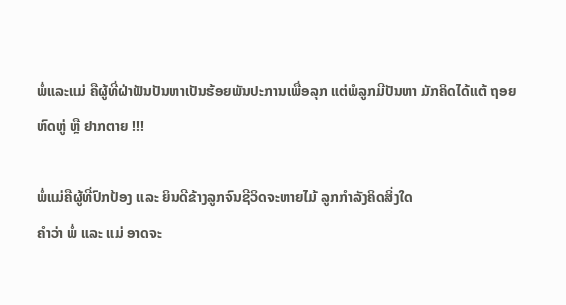ພໍ່ແລະແມ່ ຄືຜູ້ທີ່ຝ່າຟັນປັນຫາເປັນຮ້ອຍພັນປະການເພື່ອລຸກ ແຕ່ພໍລູກມີປັນຫາ ມັກຄິດໄດ້ແຕ້ ຖອຍ ຫົດຫູ່ ຫຼື ຢາກຕາຍ !!!

ພໍ່ແມ່ຄືຜູ້ທີ່ປົກປ້ອງ ແລະ ຍິນດີຂ້າງລູກຈົນຊີວິດຈະຫາຍໄມ້ ລູກກຳລັງຄິດສິ່ງໃດ
ຄຳວ່າ ພໍ່ ແລະ ແມ່ ອາດຈະ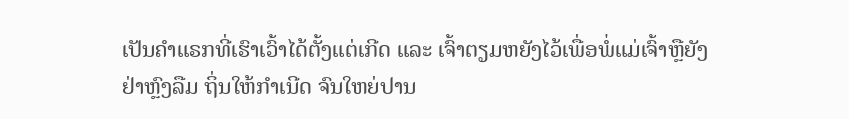ເປັນຄຳແຣກທີ່ເຮົາເວົ້າໄດ້ຕັ້ງແຕ່ເກີດ ແລະ ເຈົ້າຕຽມຫຍັງໄວ້ເພື່ອພໍ່ແມ່ເຈົ້າຫຼືຍັງ
ຢ່າຫຼົງລືມ ຖິ່ນໃຫ້ກຳເນີດ ຈົນໃຫຍ່ປານ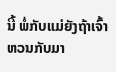ນີ້ ພໍ່ກັບແມ່ຍັງຖ້າເຈົ້າຫວນກັບມາ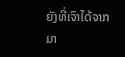ຍັງທີ່ເຈົາໄດ້ຈາກມາ